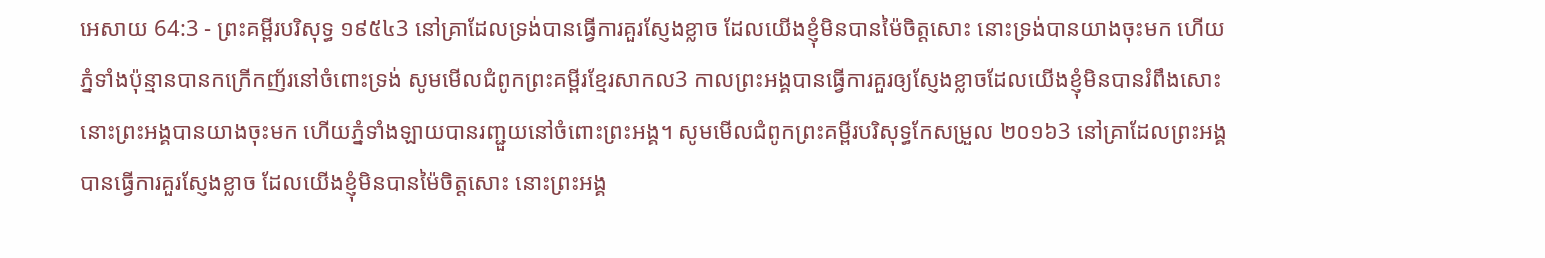អេសាយ 64:3 - ព្រះគម្ពីរបរិសុទ្ធ ១៩៥៤3 នៅគ្រាដែលទ្រង់បានធ្វើការគួរស្ញែងខ្លាច ដែលយើងខ្ញុំមិនបានម៉ៃចិត្តសោះ នោះទ្រង់បានយាងចុះមក ហើយភ្នំទាំងប៉ុន្មានបានកក្រើកញ័រនៅចំពោះទ្រង់ សូមមើលជំពូកព្រះគម្ពីរខ្មែរសាកល3 កាលព្រះអង្គបានធ្វើការគួរឲ្យស្ញែងខ្លាចដែលយើងខ្ញុំមិនបានរំពឹងសោះ នោះព្រះអង្គបានយាងចុះមក ហើយភ្នំទាំងឡាយបានរញ្ជួយនៅចំពោះព្រះអង្គ។ សូមមើលជំពូកព្រះគម្ពីរបរិសុទ្ធកែសម្រួល ២០១៦3 នៅគ្រាដែលព្រះអង្គបានធ្វើការគួរស្ញែងខ្លាច ដែលយើងខ្ញុំមិនបានម៉ៃចិត្តសោះ នោះព្រះអង្គ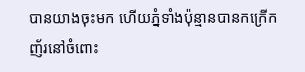បានយាងចុះមក ហើយភ្នំទាំងប៉ុន្មានបានកក្រើកញ័រនៅចំពោះ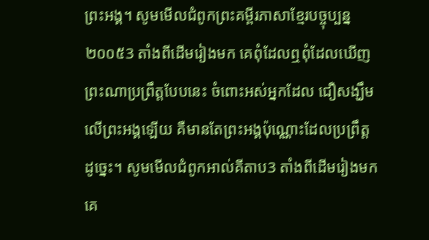ព្រះអង្គ។ សូមមើលជំពូកព្រះគម្ពីរភាសាខ្មែរបច្ចុប្បន្ន ២០០៥3 តាំងពីដើមរៀងមក គេពុំដែលឮពុំដែលឃើញ ព្រះណាប្រព្រឹត្តបែបនេះ ចំពោះអស់អ្នកដែល ជឿសង្ឃឹមលើព្រះអង្គឡើយ គឺមានតែព្រះអង្គប៉ុណ្ណោះដែលប្រព្រឹត្តដូច្នេះ។ សូមមើលជំពូកអាល់គីតាប3 តាំងពីដើមរៀងមក គេ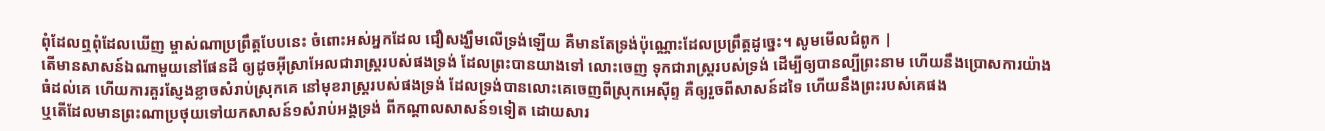ពុំដែលឮពុំដែលឃើញ ម្ចាស់ណាប្រព្រឹត្តបែបនេះ ចំពោះអស់អ្នកដែល ជឿសង្ឃឹមលើទ្រង់ឡើយ គឺមានតែទ្រង់ប៉ុណ្ណោះដែលប្រព្រឹត្តដូច្នេះ។ សូមមើលជំពូក |
តើមានសាសន៍ឯណាមួយនៅផែនដី ឲ្យដូចអ៊ីស្រាអែលជារាស្ត្ររបស់ផងទ្រង់ ដែលព្រះបានយាងទៅ លោះចេញ ទុកជារាស្ត្ររបស់ទ្រង់ ដើម្បីឲ្យបានល្បីព្រះនាម ហើយនឹងប្រោសការយ៉ាងធំដល់គេ ហើយការគួរស្ញែងខ្លាចសំរាប់ស្រុកគេ នៅមុខរាស្ត្ររបស់ផងទ្រង់ ដែលទ្រង់បានលោះគេចេញពីស្រុកអេស៊ីព្ទ គឺឲ្យរួចពីសាសន៍ដទៃ ហើយនឹងព្រះរបស់គេផង
ឬតើដែលមានព្រះណាប្រថុយទៅយកសាសន៍១សំរាប់អង្គទ្រង់ ពីកណ្តាលសាសន៍១ទៀត ដោយសារ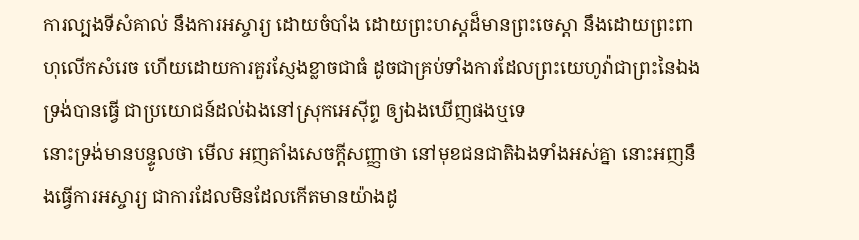ការល្បងទីសំគាល់ នឹងការអស្ចារ្យ ដោយចំបាំង ដោយព្រះហស្តដ៏មានព្រះចេស្តា នឹងដោយព្រះពាហុលើកសំរេច ហើយដោយការគួរស្ញែងខ្លាចជាធំ ដូចជាគ្រប់ទាំងការដែលព្រះយេហូវ៉ាជាព្រះនៃឯង ទ្រង់បានធ្វើ ជាប្រយោជន៍ដល់ឯងនៅស្រុកអេស៊ីព្ទ ឲ្យឯងឃើញផងឬទេ
នោះទ្រង់មានបន្ទូលថា មើល អញតាំងសេចក្ដីសញ្ញាថា នៅមុខជនជាតិឯងទាំងអស់គ្នា នោះអញនឹងធ្វើការអស្ចារ្យ ជាការដែលមិនដែលកើតមានយ៉ាងដូ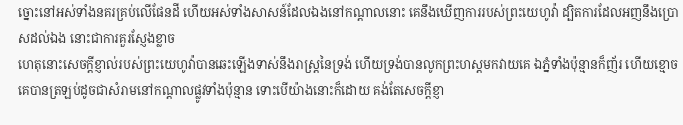ច្នោះនៅអស់ទាំងនគរគ្រប់លើផែនដី ហើយអស់ទាំងសាសន៍ដែលឯងនៅកណ្តាលនោះ គេនឹងឃើញការរបស់ព្រះយេហូវ៉ា ដ្បិតការដែលអញនឹងប្រោសដល់ឯង នោះជាការគួរស្ញែងខ្លាច
ហេតុនោះសេចក្ដីខ្ញាល់របស់ព្រះយេហូវ៉ាបានឆេះឡើងទាស់នឹងរាស្ត្រនៃទ្រង់ ហើយទ្រង់បានលូកព្រះហស្តមកវាយគេ ឯភ្នំទាំងប៉ុន្មានក៏ញ័រ ហើយខ្មោចគេបានត្រឡប់ដូចជាសំរាមនៅកណ្តាលផ្លូវទាំងប៉ុន្មាន ទោះបើយ៉ាងនោះក៏ដោយ គង់តែសេចក្ដីខ្ញា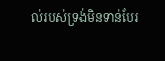ល់របស់ទ្រង់មិនទាន់បែរ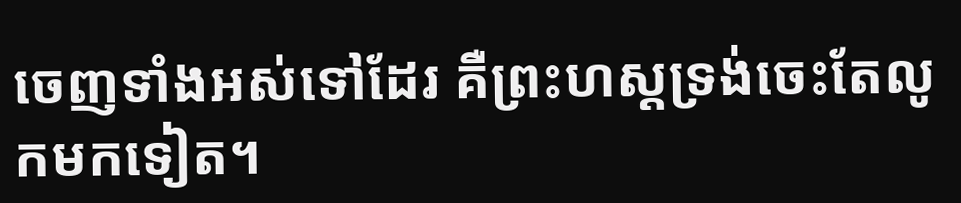ចេញទាំងអស់ទៅដែរ គឺព្រះហស្តទ្រង់ចេះតែលូកមកទៀត។